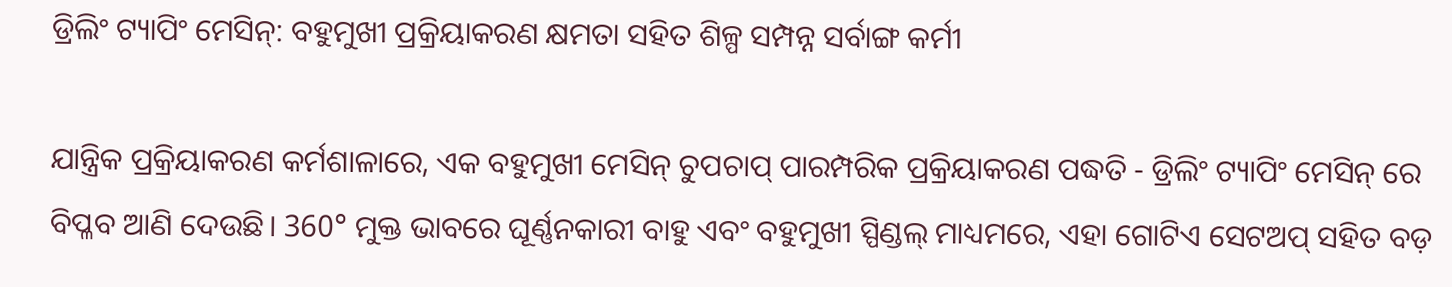ଡ୍ରିଲିଂ ଟ୍ୟାପିଂ ମେସିନ୍: ବହୁମୁଖୀ ପ୍ରକ୍ରିୟାକରଣ କ୍ଷମତା ସହିତ ଶିଳ୍ପ ସମ୍ପନ୍ନ ସର୍ବାଙ୍ଗ କର୍ମୀ

ଯାନ୍ତ୍ରିକ ପ୍ରକ୍ରିୟାକରଣ କର୍ମଶାଳାରେ, ଏକ ବହୁମୁଖୀ ମେସିନ୍ ଚୁପଚାପ୍ ପାରମ୍ପରିକ ପ୍ରକ୍ରିୟାକରଣ ପଦ୍ଧତି - ଡ୍ରିଲିଂ ଟ୍ୟାପିଂ ମେସିନ୍ ରେ ବିପ୍ଳବ ଆଣି ଦେଉଛି। 360° ମୁକ୍ତ ଭାବରେ ଘୂର୍ଣ୍ଣନକାରୀ ବାହୁ ଏବଂ ବହୁମୁଖୀ ସ୍ପିଣ୍ଡଲ୍ ମାଧ୍ୟମରେ, ଏହା ଗୋଟିଏ ସେଟଅପ୍ ସହିତ ବଡ଼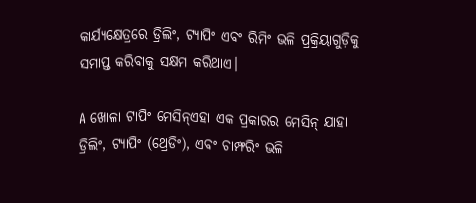କାର୍ଯ୍ୟକ୍ଷେତ୍ରରେ ଡ୍ରିଲିଂ, ଟ୍ୟାପିଂ ଏବଂ ରିମିଂ ଭଳି ପ୍ରକ୍ରିୟାଗୁଡ଼ିକୁ ସମାପ୍ତ କରିବାକୁ ସକ୍ଷମ କରିଥାଏ।

A ଖୋଳା ଟାପିଂ ମେସିନ୍ଏହା ଏକ ପ୍ରକାରର ମେସିନ୍ ଯାହା ଡ୍ରିଲିଂ, ଟ୍ୟାପିଂ (ଥ୍ରେଡିଂ), ଏବଂ ଚାମ୍ଫରିଂ ଭଳି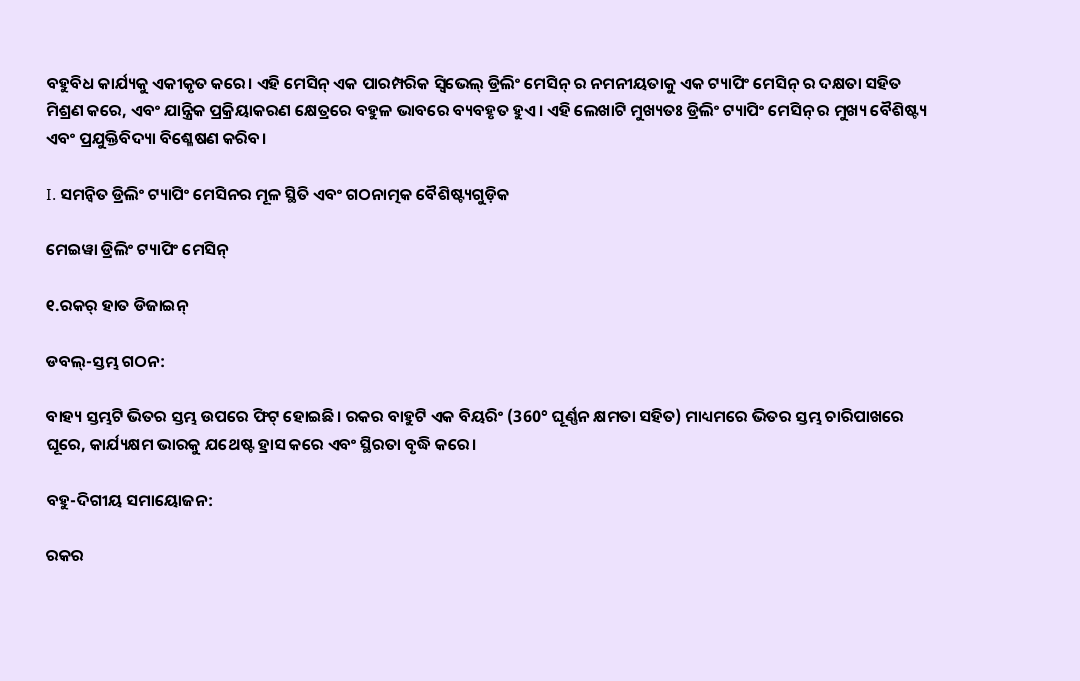ବହୁବିଧ କାର୍ଯ୍ୟକୁ ଏକୀକୃତ କରେ। ଏହି ମେସିନ୍ ଏକ ପାରମ୍ପରିକ ସ୍ୱିଭେଲ୍ ଡ୍ରିଲିଂ ମେସିନ୍ ର ନମନୀୟତାକୁ ଏକ ଟ୍ୟାପିଂ ମେସିନ୍ ର ଦକ୍ଷତା ସହିତ ମିଶ୍ରଣ କରେ, ଏବଂ ଯାନ୍ତ୍ରିକ ପ୍ରକ୍ରିୟାକରଣ କ୍ଷେତ୍ରରେ ବହୁଳ ଭାବରେ ବ୍ୟବହୃତ ହୁଏ। ଏହି ଲେଖାଟି ମୁଖ୍ୟତଃ ଡ୍ରିଲିଂ ଟ୍ୟାପିଂ ମେସିନ୍ ର ମୁଖ୍ୟ ବୈଶିଷ୍ଟ୍ୟ ଏବଂ ପ୍ରଯୁକ୍ତିବିଦ୍ୟା ବିଶ୍ଳେଷଣ କରିବ।

I. ସମନ୍ୱିତ ଡ୍ରିଲିଂ ଟ୍ୟାପିଂ ମେସିନର ମୂଳ ସ୍ଥିତି ଏବଂ ଗଠନାତ୍ମକ ବୈଶିଷ୍ଟ୍ୟଗୁଡ଼ିକ

ମେଇୱା ଡ୍ରିଲିଂ ଟ୍ୟାପିଂ ମେସିନ୍

୧.ରକର୍ ହାତ ଡିଜାଇନ୍

ଡବଲ୍-ସ୍ତମ୍ଭ ଗଠନ:

ବାହ୍ୟ ସ୍ତମ୍ଭଟି ଭିତର ସ୍ତମ୍ଭ ଉପରେ ଫିଟ୍ ହୋଇଛି। ରକର ବାହୁଟି ଏକ ବିୟରିଂ (360° ଘୂର୍ଣ୍ଣନ କ୍ଷମତା ସହିତ) ମାଧ୍ୟମରେ ଭିତର ସ୍ତମ୍ଭ ଚାରିପାଖରେ ଘୂରେ, କାର୍ଯ୍ୟକ୍ଷମ ଭାରକୁ ଯଥେଷ୍ଟ ହ୍ରାସ କରେ ଏବଂ ସ୍ଥିରତା ବୃଦ୍ଧି କରେ।

ବହୁ-ଦିଗୀୟ ସମାୟୋଜନ:

ରକର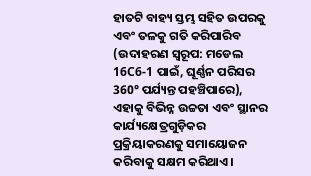ହାତଟି ବାହ୍ୟ ସ୍ତମ୍ଭ ସହିତ ଉପରକୁ ଏବଂ ତଳକୁ ଗତି କରିପାରିବ (ଉଦାହରଣ ସ୍ୱରୂପ: ମଡେଲ 16C6-1 ପାଇଁ, ଘୂର୍ଣ୍ଣନ ପରିସର 360° ପର୍ଯ୍ୟନ୍ତ ପହଞ୍ଚିପାରେ), ଏହାକୁ ବିଭିନ୍ନ ଉଚ୍ଚତା ଏବଂ ସ୍ଥାନର କାର୍ଯ୍ୟକ୍ଷେତ୍ରଗୁଡ଼ିକର ପ୍ରକ୍ରିୟାକରଣକୁ ସମାୟୋଜନ କରିବାକୁ ସକ୍ଷମ କରିଥାଏ।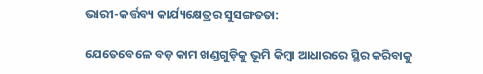ଭାରୀ-କର୍ତ୍ତବ୍ୟ କାର୍ଯ୍ୟକ୍ଷେତ୍ରର ସୁସଙ୍ଗତତା:

ଯେତେବେଳେ ବଡ଼ କାମ ଖଣ୍ଡଗୁଡ଼ିକୁ ଭୂମି କିମ୍ବା ଆଧାରରେ ସ୍ଥିର କରିବାକୁ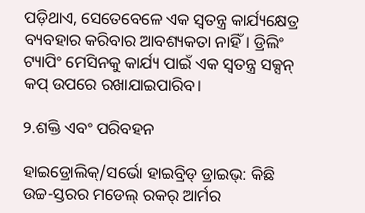ପଡ଼ିଥାଏ, ସେତେବେଳେ ଏକ ସ୍ୱତନ୍ତ୍ର କାର୍ଯ୍ୟକ୍ଷେତ୍ର ବ୍ୟବହାର କରିବାର ଆବଶ୍ୟକତା ନାହିଁ। ଡ୍ରିଲିଂ ଟ୍ୟାପିଂ ମେସିନକୁ କାର୍ଯ୍ୟ ପାଇଁ ଏକ ସ୍ୱତନ୍ତ୍ର ସକ୍ସନ୍ କପ୍ ଉପରେ ରଖାଯାଇପାରିବ।

୨.ଶକ୍ତି ଏବଂ ପରିବହନ

ହାଇଡ୍ରୋଲିକ୍/ସର୍ଭୋ ହାଇବ୍ରିଡ୍ ଡ୍ରାଇଭ୍: କିଛି ଉଚ୍ଚ-ସ୍ତରର ମଡେଲ୍ ରକର୍ ଆର୍ମର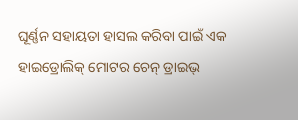ଘୂର୍ଣ୍ଣନ ସହାୟତା ହାସଲ କରିବା ପାଇଁ ଏକ ହାଇଡ୍ରୋଲିକ୍ ମୋଟର ଚେନ୍ ଡ୍ରାଇଭ୍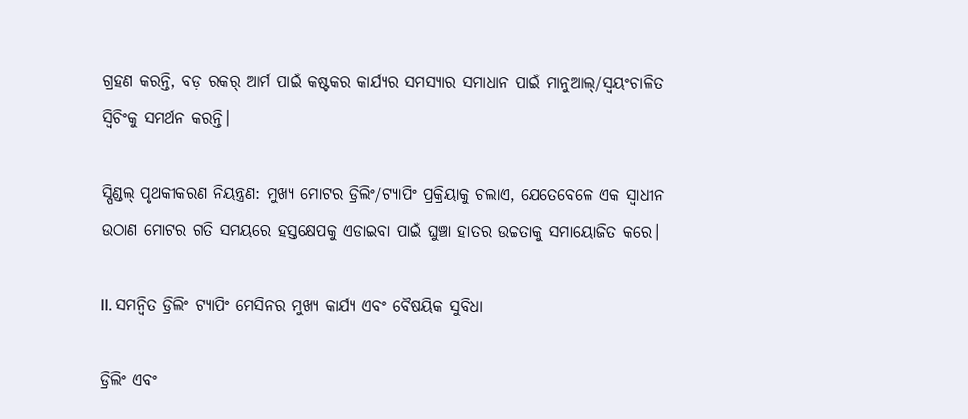ଗ୍ରହଣ କରନ୍ତି, ବଡ଼ ରକର୍ ଆର୍ମ ପାଇଁ କଷ୍ଟକର କାର୍ଯ୍ୟର ସମସ୍ୟାର ସମାଧାନ ପାଇଁ ମାନୁଆଲ୍/ସ୍ୱୟଂଚାଳିତ ସ୍ୱିଚିଂକୁ ସମର୍ଥନ କରନ୍ତି।

ସ୍ପିଣ୍ଡଲ୍ ପୃଥକୀକରଣ ନିୟନ୍ତ୍ରଣ: ମୁଖ୍ୟ ମୋଟର ଡ୍ରିଲିଂ/ଟ୍ୟାପିଂ ପ୍ରକ୍ରିୟାକୁ ଚଲାଏ, ଯେତେବେଳେ ଏକ ସ୍ୱାଧୀନ ଉଠାଣ ମୋଟର ଗତି ସମୟରେ ହସ୍ତକ୍ଷେପକୁ ଏଡାଇବା ପାଇଁ ଘୁଞ୍ଚା ହାତର ଉଚ୍ଚତାକୁ ସମାୟୋଜିତ କରେ।

II. ସମନ୍ୱିତ ଡ୍ରିଲିଂ ଟ୍ୟାପିଂ ମେସିନର ମୁଖ୍ୟ କାର୍ଯ୍ୟ ଏବଂ ବୈଷୟିକ ସୁବିଧା

ଡ୍ରିଲିଂ ଏବଂ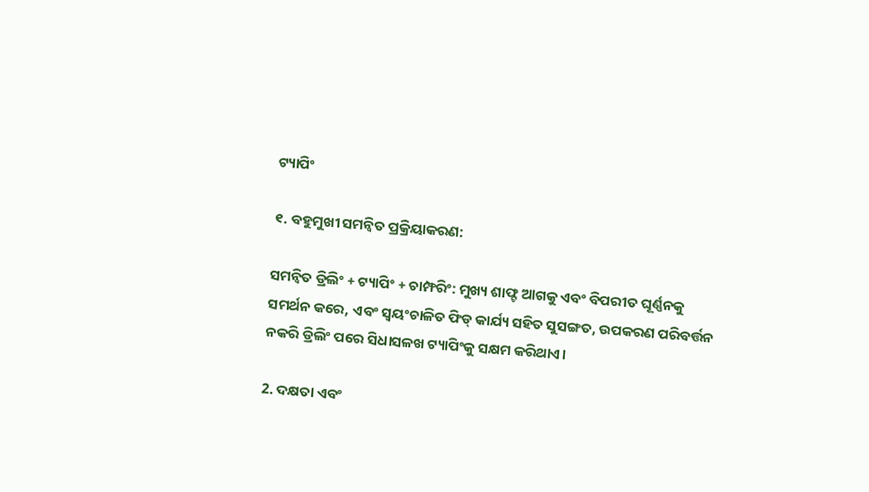ଟ୍ୟାପିଂ

୧. ବହୁମୁଖୀ ସମନ୍ୱିତ ପ୍ରକ୍ରିୟାକରଣ:

ସମନ୍ୱିତ ଡ୍ରିଲିଂ + ଟ୍ୟାପିଂ + ଚାମ୍ଫରିଂ: ମୁଖ୍ୟ ଶାଫ୍ଟ ଆଗକୁ ଏବଂ ବିପରୀତ ଘୂର୍ଣ୍ଣନକୁ ସମର୍ଥନ କରେ, ଏବଂ ସ୍ୱୟଂଚାଳିତ ଫିଡ୍ କାର୍ଯ୍ୟ ସହିତ ସୁସଙ୍ଗତ, ଉପକରଣ ପରିବର୍ତ୍ତନ ନକରି ଡ୍ରିଲିଂ ପରେ ସିଧାସଳଖ ଟ୍ୟାପିଂକୁ ସକ୍ଷମ କରିଥାଏ।

2. ଦକ୍ଷତା ଏବଂ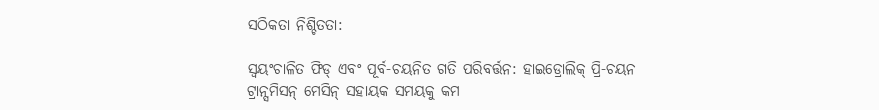ସଠିକତା ନିଶ୍ଚିତତା:

ସ୍ୱୟଂଚାଳିତ ଫିଡ୍ ଏବଂ ପୂର୍ବ-ଚୟନିତ ଗତି ପରିବର୍ତ୍ତନ: ହାଇଡ୍ରୋଲିକ୍ ପ୍ରି-ଚୟନ ଟ୍ରାନ୍ସମିସନ୍ ମେସିନ୍ ସହାୟକ ସମୟକୁ କମ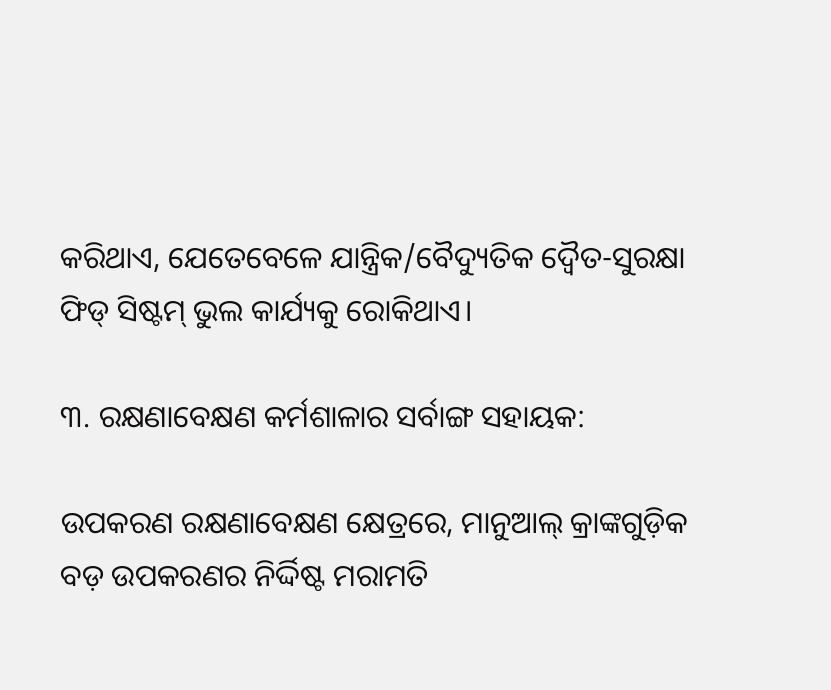କରିଥାଏ, ଯେତେବେଳେ ଯାନ୍ତ୍ରିକ/ବୈଦ୍ୟୁତିକ ଦ୍ୱୈତ-ସୁରକ୍ଷା ଫିଡ୍ ସିଷ୍ଟମ୍ ଭୁଲ କାର୍ଯ୍ୟକୁ ରୋକିଥାଏ।

୩. ରକ୍ଷଣାବେକ୍ଷଣ କର୍ମଶାଳାର ସର୍ବାଙ୍ଗ ସହାୟକ:

ଉପକରଣ ରକ୍ଷଣାବେକ୍ଷଣ କ୍ଷେତ୍ରରେ, ମାନୁଆଲ୍ କ୍ରାଙ୍କଗୁଡ଼ିକ ବଡ଼ ଉପକରଣର ନିର୍ଦ୍ଦିଷ୍ଟ ମରାମତି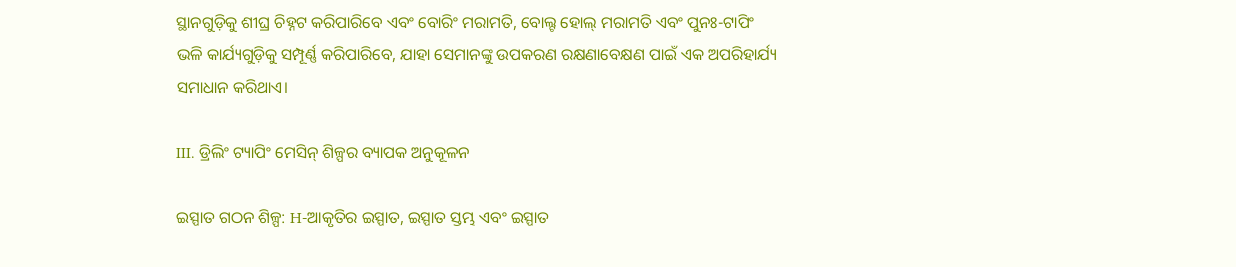ସ୍ଥାନଗୁଡ଼ିକୁ ଶୀଘ୍ର ଚିହ୍ନଟ କରିପାରିବେ ଏବଂ ବୋରିଂ ମରାମତି, ବୋଲ୍ଟ ହୋଲ୍ ମରାମତି ଏବଂ ପୁନଃ-ଟାପିଂ ଭଳି କାର୍ଯ୍ୟଗୁଡ଼ିକୁ ସମ୍ପୂର୍ଣ୍ଣ କରିପାରିବେ, ଯାହା ସେମାନଙ୍କୁ ଉପକରଣ ରକ୍ଷଣାବେକ୍ଷଣ ପାଇଁ ଏକ ଅପରିହାର୍ଯ୍ୟ ସମାଧାନ କରିଥାଏ।

III. ଡ୍ରିଲିଂ ଟ୍ୟାପିଂ ମେସିନ୍ ଶିଳ୍ପର ବ୍ୟାପକ ଅନୁକୂଳନ

ଇସ୍ପାତ ଗଠନ ଶିଳ୍ପ: H-ଆକୃତିର ଇସ୍ପାତ, ଇସ୍ପାତ ସ୍ତମ୍ଭ ଏବଂ ଇସ୍ପାତ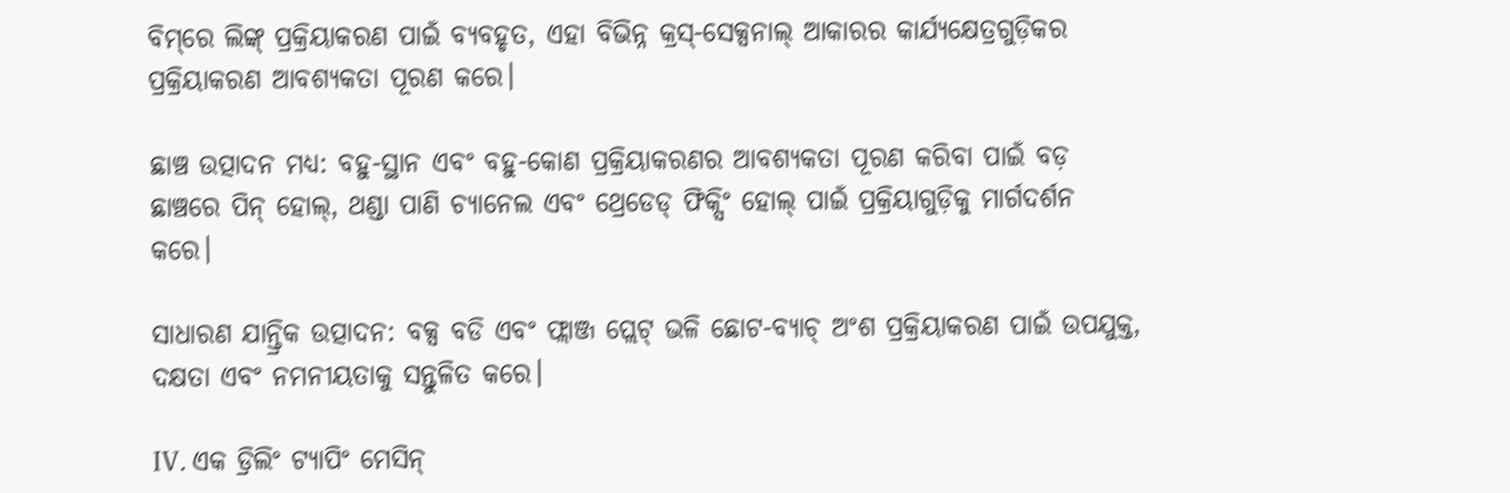ବିମ୍‌ରେ ଲିଙ୍କ୍ ପ୍ରକ୍ରିୟାକରଣ ପାଇଁ ବ୍ୟବହୃତ, ଏହା ବିଭିନ୍ନ କ୍ରସ୍-ସେକ୍ସନାଲ୍ ଆକାରର କାର୍ଯ୍ୟକ୍ଷେତ୍ରଗୁଡ଼ିକର ପ୍ରକ୍ରିୟାକରଣ ଆବଶ୍ୟକତା ପୂରଣ କରେ।

ଛାଞ୍ଚ ଉତ୍ପାଦନ ମଧ୍ୟ: ବହୁ-ସ୍ଥାନ ଏବଂ ବହୁ-କୋଣ ପ୍ରକ୍ରିୟାକରଣର ଆବଶ୍ୟକତା ପୂରଣ କରିବା ପାଇଁ ବଡ଼ ଛାଞ୍ଚରେ ପିନ୍ ହୋଲ୍, ଥଣ୍ଡା ପାଣି ଚ୍ୟାନେଲ ଏବଂ ଥ୍ରେଡେଡ୍ ଫିକ୍ସିଂ ହୋଲ୍ ପାଇଁ ପ୍ରକ୍ରିୟାଗୁଡ଼ିକୁ ମାର୍ଗଦର୍ଶନ କରେ।

ସାଧାରଣ ଯାନ୍ତ୍ରିକ ଉତ୍ପାଦନ: ବକ୍ସ ବଡି ଏବଂ ଫ୍ଲାଞ୍ଜ ପ୍ଲେଟ୍ ଭଳି ଛୋଟ-ବ୍ୟାଚ୍ ଅଂଶ ପ୍ରକ୍ରିୟାକରଣ ପାଇଁ ଉପଯୁକ୍ତ, ଦକ୍ଷତା ଏବଂ ନମନୀୟତାକୁ ସନ୍ତୁଳିତ କରେ।

IV. ଏକ ଡ୍ରିଲିଂ ଟ୍ୟାପିଂ ମେସିନ୍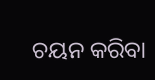ଚୟନ କରିବା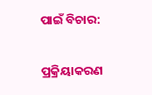ପାଇଁ ବିଚାର:

ପ୍ରକ୍ରିୟାକରଣ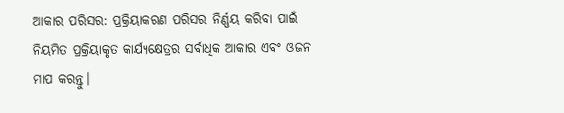ଆକାର ପରିସର: ପ୍ରକ୍ରିୟାକରଣ ପରିସର ନିର୍ଣ୍ଣୟ କରିବା ପାଇଁ ନିୟମିତ ପ୍ରକ୍ରିୟାକୃତ କାର୍ଯ୍ୟକ୍ଷେତ୍ରର ସର୍ବାଧିକ ଆକାର ଏବଂ ଓଜନ ମାପ କରନ୍ତୁ।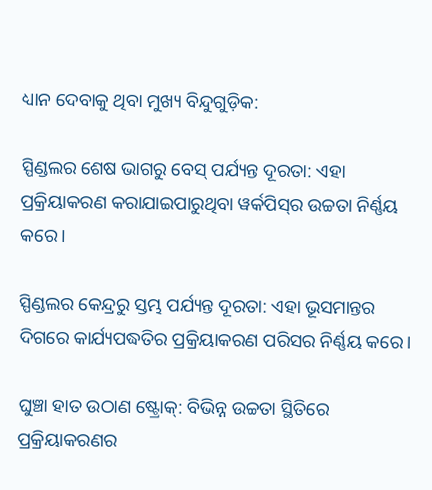ଧ୍ୟାନ ଦେବାକୁ ଥିବା ମୁଖ୍ୟ ବିନ୍ଦୁଗୁଡ଼ିକ:

ସ୍ପିଣ୍ଡଲର ଶେଷ ଭାଗରୁ ବେସ୍ ପର୍ଯ୍ୟନ୍ତ ଦୂରତା: ଏହା ପ୍ରକ୍ରିୟାକରଣ କରାଯାଇପାରୁଥିବା ୱର୍କପିସ୍‌ର ଉଚ୍ଚତା ନିର୍ଣ୍ଣୟ କରେ।

ସ୍ପିଣ୍ଡଲର କେନ୍ଦ୍ରରୁ ସ୍ତମ୍ଭ ପର୍ଯ୍ୟନ୍ତ ଦୂରତା: ଏହା ଭୂସମାନ୍ତର ଦିଗରେ କାର୍ଯ୍ୟପଦ୍ଧତିର ପ୍ରକ୍ରିୟାକରଣ ପରିସର ନିର୍ଣ୍ଣୟ କରେ।

ଘୁଞ୍ଚା ହାତ ଉଠାଣ ଷ୍ଟ୍ରୋକ୍: ବିଭିନ୍ନ ଉଚ୍ଚତା ସ୍ଥିତିରେ ପ୍ରକ୍ରିୟାକରଣର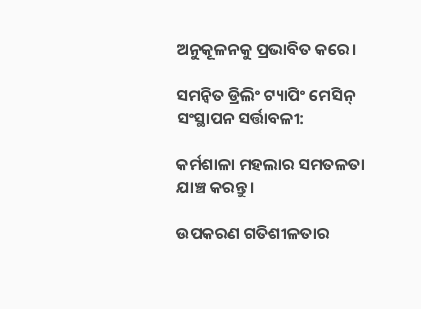ଅନୁକୂଳନକୁ ପ୍ରଭାବିତ କରେ।

ସମନ୍ୱିତ ଡ୍ରିଲିଂ ଟ୍ୟାପିଂ ମେସିନ୍ ସଂସ୍ଥାପନ ସର୍ତ୍ତାବଳୀ:

କର୍ମଶାଳା ମହଲାର ସମତଳତା ଯାଞ୍ଚ କରନ୍ତୁ।

ଉପକରଣ ଗତିଶୀଳତାର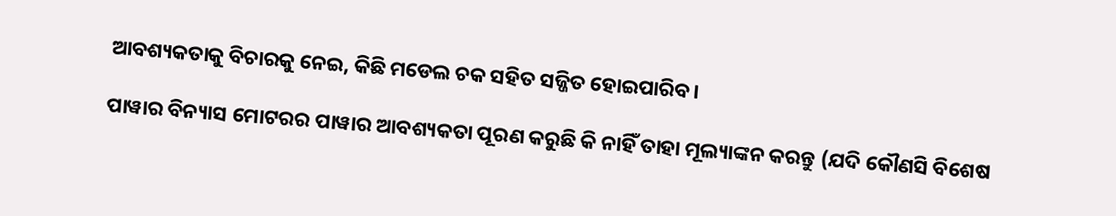ଆବଶ୍ୟକତାକୁ ବିଚାରକୁ ନେଇ, କିଛି ମଡେଲ ଚକ ସହିତ ସଜ୍ଜିତ ହୋଇପାରିବ।

ପାୱାର ବିନ୍ୟାସ ମୋଟରର ପାୱାର ଆବଶ୍ୟକତା ପୂରଣ କରୁଛି କି ନାହିଁ ତାହା ମୂଲ୍ୟାଙ୍କନ କରନ୍ତୁ (ଯଦି କୌଣସି ବିଶେଷ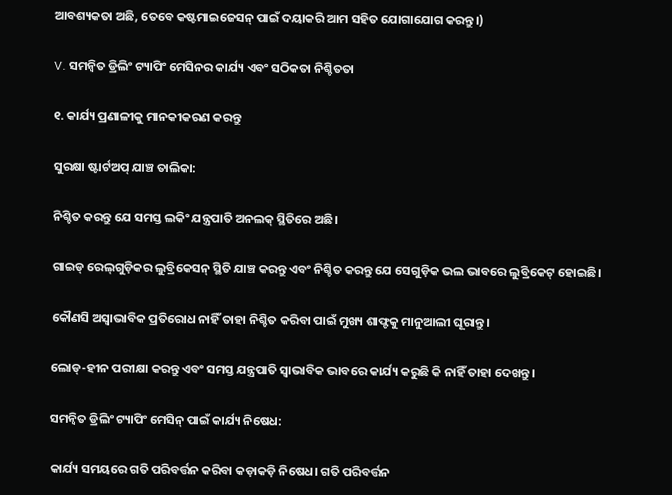ଆବଶ୍ୟକତା ଅଛି, ତେବେ କଷ୍ଟମାଇଜେସନ୍ ପାଇଁ ଦୟାକରି ଆମ ସହିତ ଯୋଗାଯୋଗ କରନ୍ତୁ।)

V. ସମନ୍ୱିତ ଡ୍ରିଲିଂ ଟ୍ୟାପିଂ ମେସିନର କାର୍ଯ୍ୟ ଏବଂ ସଠିକତା ନିଶ୍ଚିତତା

୧. କାର୍ଯ୍ୟ ପ୍ରଣାଳୀକୁ ମାନକୀକରଣ କରନ୍ତୁ

ସୁରକ୍ଷା ଷ୍ଟାର୍ଟଅପ୍ ଯାଞ୍ଚ ତାଲିକା:

ନିଶ୍ଚିତ କରନ୍ତୁ ଯେ ସମସ୍ତ ଲକିଂ ଯନ୍ତ୍ରପାତି ଅନଲକ୍ ସ୍ଥିତିରେ ଅଛି।

ଗାଇଡ୍ ରେଲ୍‌ଗୁଡ଼ିକର ଲୁବ୍ରିକେସନ୍ ସ୍ଥିତି ଯାଞ୍ଚ କରନ୍ତୁ ଏବଂ ନିଶ୍ଚିତ କରନ୍ତୁ ଯେ ସେଗୁଡ଼ିକ ଭଲ ଭାବରେ ଲୁବ୍ରିକେଟ୍ ହୋଇଛି।

କୌଣସି ଅସ୍ୱାଭାବିକ ପ୍ରତିରୋଧ ନାହିଁ ତାହା ନିଶ୍ଚିତ କରିବା ପାଇଁ ମୁଖ୍ୟ ଶାଫ୍ଟକୁ ମାନୁଆଲୀ ଘୂରାନ୍ତୁ।

ଲୋଡ୍-ହୀନ ପରୀକ୍ଷା କରନ୍ତୁ ଏବଂ ସମସ୍ତ ଯନ୍ତ୍ରପାତି ସ୍ୱାଭାବିକ ଭାବରେ କାର୍ଯ୍ୟ କରୁଛି କି ନାହିଁ ତାହା ଦେଖନ୍ତୁ।

ସମନ୍ୱିତ ଡ୍ରିଲିଂ ଟ୍ୟାପିଂ ମେସିନ୍ ପାଇଁ କାର୍ଯ୍ୟ ନିଷେଧ:

କାର୍ଯ୍ୟ ସମୟରେ ଗତି ପରିବର୍ତ୍ତନ କରିବା କଡ଼ାକଡ଼ି ନିଷେଧ। ଗତି ପରିବର୍ତ୍ତନ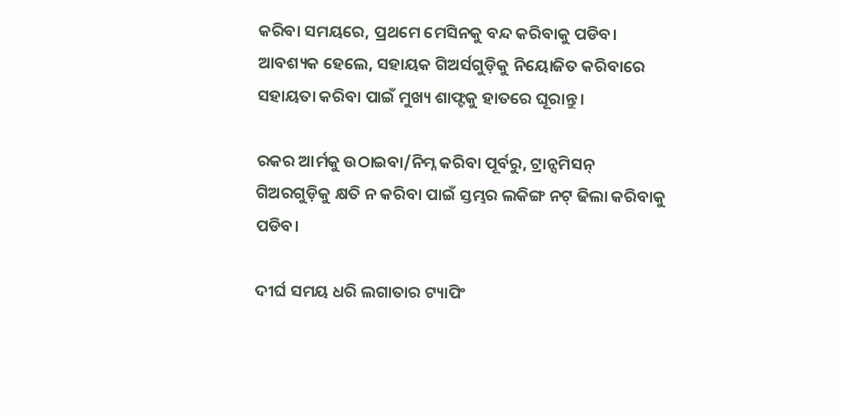କରିବା ସମୟରେ, ପ୍ରଥମେ ମେସିନକୁ ବନ୍ଦ କରିବାକୁ ପଡିବ। ଆବଶ୍ୟକ ହେଲେ, ସହାୟକ ଗିଅର୍ସଗୁଡ଼ିକୁ ନିୟୋଜିତ କରିବାରେ ସହାୟତା କରିବା ପାଇଁ ମୁଖ୍ୟ ଶାଫ୍ଟକୁ ହାତରେ ଘୂରାନ୍ତୁ।

ରକର ଆର୍ମକୁ ଉଠାଇବା/ନିମ୍ନ କରିବା ପୂର୍ବରୁ, ଟ୍ରାନ୍ସମିସନ୍ ଗିଅରଗୁଡ଼ିକୁ କ୍ଷତି ନ କରିବା ପାଇଁ ସ୍ତମ୍ଭର ଲକିଙ୍ଗ ନଟ୍ ଢିଲା କରିବାକୁ ପଡିବ।

ଦୀର୍ଘ ସମୟ ଧରି ଲଗାତାର ଟ୍ୟାପିଂ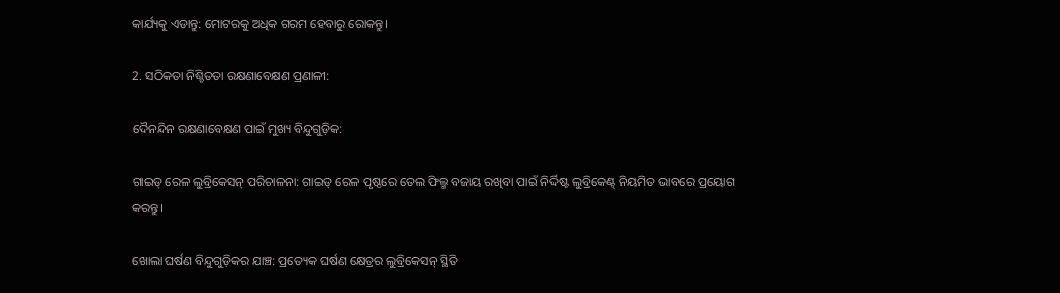କାର୍ଯ୍ୟକୁ ଏଡାନ୍ତୁ: ମୋଟରକୁ ଅଧିକ ଗରମ ହେବାରୁ ରୋକନ୍ତୁ।

2. ସଠିକତା ନିଶ୍ଚିତତା ରକ୍ଷଣାବେକ୍ଷଣ ପ୍ରଣାଳୀ:

ଦୈନନ୍ଦିନ ରକ୍ଷଣାବେକ୍ଷଣ ପାଇଁ ମୁଖ୍ୟ ବିନ୍ଦୁଗୁଡ଼ିକ:

ଗାଇଡ୍ ରେଳ ଲୁବ୍ରିକେସନ୍ ପରିଚାଳନା: ଗାଇଡ୍ ରେଳ ପୃଷ୍ଠରେ ତେଲ ଫିଲ୍ମ ବଜାୟ ରଖିବା ପାଇଁ ନିର୍ଦ୍ଦିଷ୍ଟ ଲୁବ୍ରିକେଣ୍ଟ୍ ନିୟମିତ ଭାବରେ ପ୍ରୟୋଗ କରନ୍ତୁ।

ଖୋଲା ଘର୍ଷଣ ବିନ୍ଦୁଗୁଡ଼ିକର ଯାଞ୍ଚ: ପ୍ରତ୍ୟେକ ଘର୍ଷଣ କ୍ଷେତ୍ରର ଲୁବ୍ରିକେସନ୍ ସ୍ଥିତି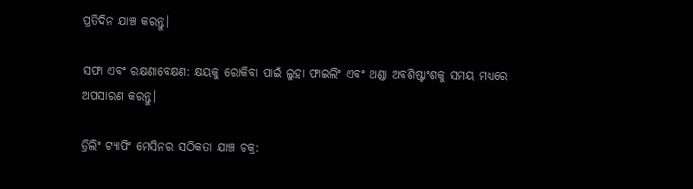ପ୍ରତିଦିନ ଯାଞ୍ଚ କରନ୍ତୁ।

ସଫା ଏବଂ ରକ୍ଷଣାବେକ୍ଷଣ: କ୍ଷୟକୁ ରୋକିବା ପାଇଁ ଲୁହା ଫାଇଲିଂ ଏବଂ ଥଣ୍ଡା ଅବଶିଷ୍ଟାଂଶକୁ ସମୟ ମଧ୍ୟରେ ଅପସାରଣ କରନ୍ତୁ।

ଡ୍ରିଲିଂ ଟ୍ୟାପିଂ ମେସିନର ସଠିକତା ଯାଞ୍ଚ ଚକ୍ର: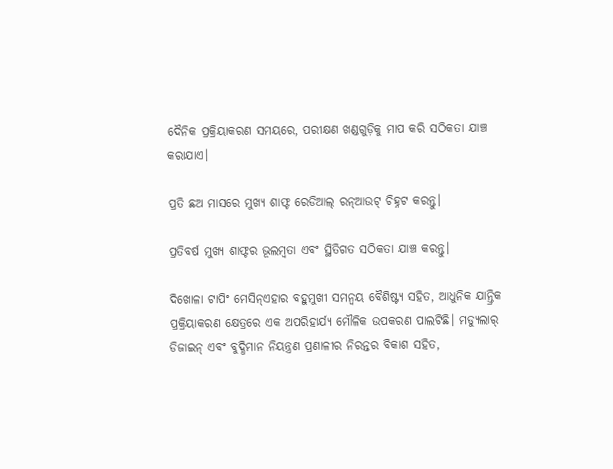ଦୈନିକ ପ୍ରକ୍ରିୟାକରଣ ସମୟରେ, ପରୀକ୍ଷଣ ଖଣ୍ଡଗୁଡ଼ିକୁ ମାପ କରି ସଠିକତା ଯାଞ୍ଚ କରାଯାଏ।

ପ୍ରତି ଛଅ ମାସରେ ମୁଖ୍ୟ ଶାଫ୍ଟ ରେଡିଆଲ୍ ରନ୍ଆଉଟ୍ ଚିହ୍ନଟ କରନ୍ତୁ।

ପ୍ରତିବର୍ଷ ମୁଖ୍ୟ ଶାଫ୍ଟର ଭୂଲମ୍ବତା ଏବଂ ସ୍ଥିତିଗତ ସଠିକତା ଯାଞ୍ଚ କରନ୍ତୁ।

ଦିଖୋଳା ଟାପିଂ ମେସିନ୍ଏହାର ବହୁମୁଖୀ ସମନ୍ୱୟ ବୈଶିଷ୍ଟ୍ୟ ସହିତ, ଆଧୁନିକ ଯାନ୍ତ୍ରିକ ପ୍ରକ୍ରିୟାକରଣ କ୍ଷେତ୍ରରେ ଏକ ଅପରିହାର୍ଯ୍ୟ ମୌଳିକ ଉପକରଣ ପାଲଟିଛି। ମଡ୍ୟୁଲାର୍ ଡିଜାଇନ୍ ଏବଂ ବୁଦ୍ଧିମାନ ନିୟନ୍ତ୍ରଣ ପ୍ରଣାଳୀର ନିରନ୍ତର ବିକାଶ ସହିତ,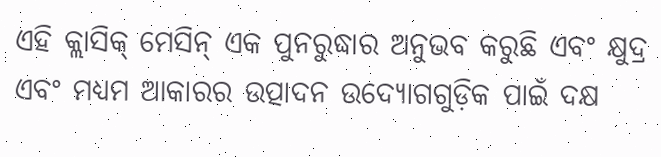ଏହି କ୍ଲାସିକ୍ ମେସିନ୍ ଏକ ପୁନରୁଦ୍ଧାର ଅନୁଭବ କରୁଛି ଏବଂ କ୍ଷୁଦ୍ର ଏବଂ ମଧ୍ୟମ ଆକାରର ଉତ୍ପାଦନ ଉଦ୍ୟୋଗଗୁଡ଼ିକ ପାଇଁ ଦକ୍ଷ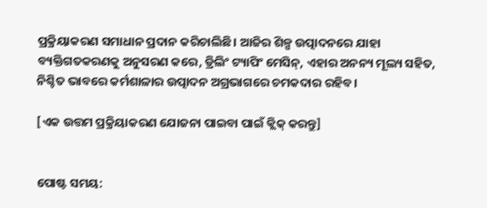ପ୍ରକ୍ରିୟାକରଣ ସମାଧାନ ପ୍ରଦାନ କରିଚାଲିଛି। ଆଜିର ଶିଳ୍ପ ଉତ୍ପାଦନରେ ଯାହା ବ୍ୟକ୍ତିଗତକରଣକୁ ଅନୁସରଣ କରେ, ଡ୍ରିଲିଂ ଟ୍ୟାପିଂ ମେସିନ୍, ଏହାର ଅନନ୍ୟ ମୂଲ୍ୟ ସହିତ, ନିଶ୍ଚିତ ଭାବରେ କର୍ମଶାଳାର ଉତ୍ପାଦନ ଅଗ୍ରଭାଗରେ ଚମକଦାର ରହିବ।

[ଏକ ଉତ୍ତମ ପ୍ରକ୍ରିୟାକରଣ ଯୋଜନା ପାଇବା ପାଇଁ କ୍ଲିକ୍ କରନ୍ତୁ]


ପୋଷ୍ଟ ସମୟ: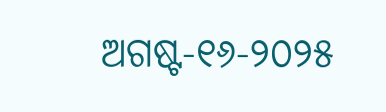ଅଗଷ୍ଟ-୧୬-୨୦୨୫